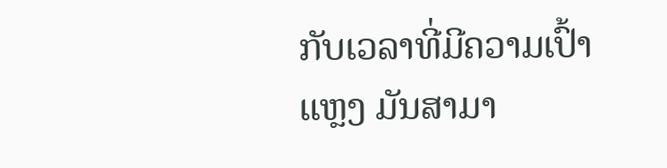ກັບເວລາທີ່ມີຄວາມເປົ້າແຫຼງ ມັນສາມາ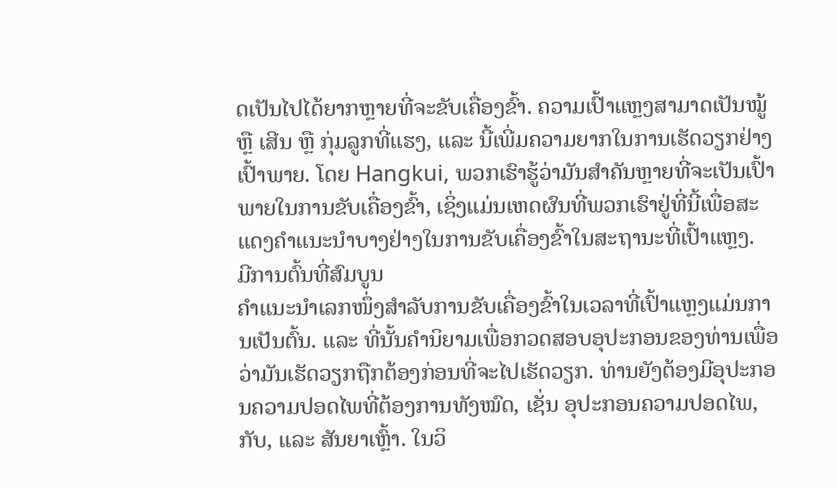ດເປັນໄປໄດ້ຍາກຫຼາຍທີ່ຈະຂັບເຄື່ອງຂົ້າ. ຄວາມເປົ້າແຫຼງສາມາດເປັນໝູ້ ຫຼື ເສີນ ຫຼື ກຸ່ມລູກທີ່ແຮງ, ແລະ ນີ້ເພີ່ມຄວາມຍາກໃນການເຮັດວຽກຢ່າງເປົ້າພາຍ. ໂດຍ Hangkui, ພວກເຮົາຮູ້ວ່າມັນສຳຄັນຫຼາຍທີ່ຈະເປັນເປົ້າພາຍໃນການຂັບເຄື່ອງຂົ້າ, ເຊິ່ງແມ່ນເຫດຜົນທີ່ພວກເຮົາຢູ່ທີ່ນີ້ເພື່ອສະແດງຄຳແນະນຳບາງຢ່າງໃນການຂັບເຄື່ອງຂົ້າໃນສະຖານະທີ່ເປົ້າແຫຼງ.
ມີການຕົ້ນທີ່ສົມບູນ
ຄຳແນະນຳເລກໜຶ່ງສຳລັບການຂັບເຄື່ອງຂົ້າໃນເວລາທີ່ເປົ້າແຫຼງແມ່ນການເປັນຕົ້ນ. ແລະ ທີ່ນັ້ນຄໍານິຍາມເພື່ອກວດສອບອຸປະກອນຂອງທ່ານເພື່ອວ່າມັນເຮັດວຽກຖືກຕ້ອງກ່ອນທີ່ຈະໄປເຮັດວຽກ. ທ່ານຍັງຕ້ອງມີອຸປະກອນຄວາມປອດໄພທີ່ຕ້ອງການທັງໝົດ, ເຊັ່ນ ອຸປະກອນຄວາມປອດໄພ, ກັບ, ແລະ ສັນຍາເຫຼົ້າ. ໃນວິ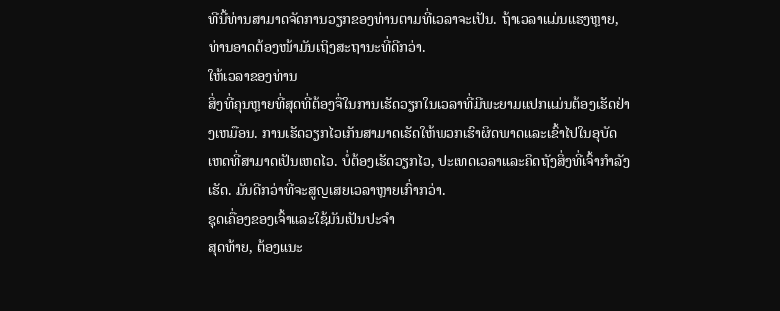ທີນີ້ທ່ານສາມາດຈັດການວຽກຂອງທ່ານຕາມທີ່ເວລາຈະເປັນ. ຖ້າເວລາແມ່ນແຮງຫຼາຍ, ທ່ານອາດຕ້ອງໜ້າມັນເຖິງສະຖານະທີ່ດີກວ່າ.
ໃຫ້ເວລາຂອງທ່ານ
ສິ່ງທີ່ຄຸນຫຼາຍທີ່ສຸດທີ່ຕ້ອງຈື່ໃນການເຮັດວຽກໃນເວລາທີ່ມີພະຍາມແປກແມ່ນຕ້ອງເຮັດຢ່າງເຫມືອນ. ການເຮັດວຽກໄວເກັນສາມາດເຮັດໃຫ້ພວກເຮົາຜິດພາດແລະເຂົ້າໄປໃນອຸບັດເຫດທີ່ສາມາດເປັນເຫດໄວ. ບໍ່ຕ້ອງເຮັດວຽກໄວ, ປະເທດເວລາແລະຄິດຖັງສິ່ງທີ່ເຈົ້າກຳລັງເຮັດ. ມັນດີກວ່າທີ່ຈະສູญເສຍເວລາຫຼາຍເກົ່າກວ່າ.
ຊຸດເຄື່ອງຂອງເຈົ້າແລະໃຊ້ມັນເປັນປະຈຳ
ສຸດທ້າຍ, ຕ້ອງແນະ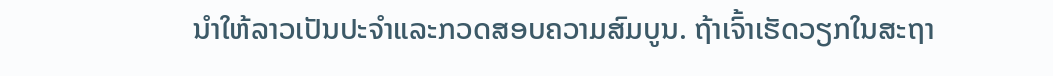ນຳໃຫ້ລາວເປັນປະຈຳແລະກວດສອບຄວາມສົມບູນ. ຖ້າເຈົ້າເຮັດວຽກໃນສະຖາ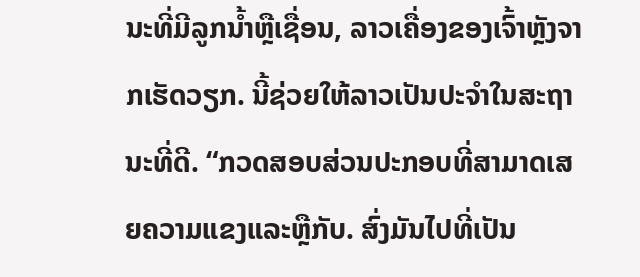ນະທີ່ມີລູກນ້ຳຫຼືເຊື່ອນ, ລາວເຄື່ອງຂອງເຈົ້າຫຼັງຈາກເຮັດວຽກ. ນີ້ຊ່ວຍໃຫ້ລາວເປັນປະຈຳໃນສະຖານະທີ່ດີ. “ກວດສອບສ່ວນປະກອບທີ່ສາມາດເສຍຄວາມແຂງແລະຫຼືກັບ. ສົ່ງມັນໄປທີ່ເປັນ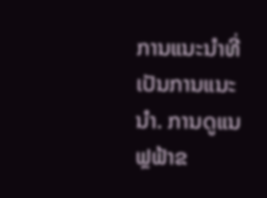ການແນະນຳທີ່ເປັນການແນະນຳ. ການດູແນຟຼຟ້າຂ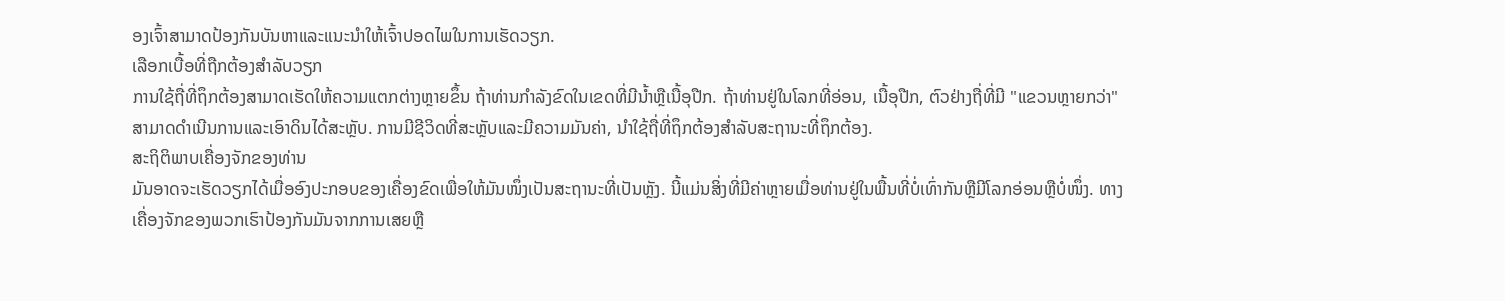ອງເຈົ້າສາມາດປ້ອງກັນບັນຫາແລະແນະນຳໃຫ້ເຈົ້າປອດໄພໃນການເຮັດວຽກ.
ເລືອກເບື້ອທີ່ຖືກຕ້ອງສຳລັບວຽກ
ການໃຊ້ຖື່ທີ່ຖຶກຕ້ອງສາມາດເຮັດໃຫ້ຄວາມແຕກຕ່າງຫຼາຍຂຶ້ນ ຖ້າທ່ານກຳລັງຂົດໃນເຂດທີ່ມີນ້ຳຫຼືເນື້ອຸປືກ. ຖ້າທ່ານຢູ່ໃນໂລກທີ່ອ່ອນ, ເນື້ອຸປືກ, ຕົວຢ່າງຖື່ທີ່ມີ "ແຂວນຫຼາຍກວ່າ" ສາມາດດຳເນີນການແລະເອົາດິນໄດ້ສະຫຼັບ. ການມີຊີວິດທີ່ສະຫຼັບແລະມີຄວາມມັນຄ່າ, ນຳໃຊ້ຖື່ທີ່ຖຶກຕ້ອງສຳລັບສະຖານະທີ່ຖຶກຕ້ອງ.
ສະຖິຕິພາບເຄື່ອງຈັກຂອງທ່ານ
ມັນອາດຈະເຮັດວຽກໄດ້ເມື່ອອົງປະກອບຂອງເຄື່ອງຂົດເພື່ອໃຫ້ມັນໜຶ່ງເປັນສະຖານະທີ່ເປັນຫຼັງ. ນີ້ແມ່ນສິ່ງທີ່ມີຄ່າຫຼາຍເມື່ອທ່ານຢູ່ໃນພື້ນທີ່ບໍ່ເທົ່າກັນຫຼືມີໂລກອ່ອນຫຼືບໍ່ໜຶ່ງ. ທາງເຄື່ອງຈັກຂອງພວກເຮົາປ້ອງກັນມັນຈາກການເສຍຫຼື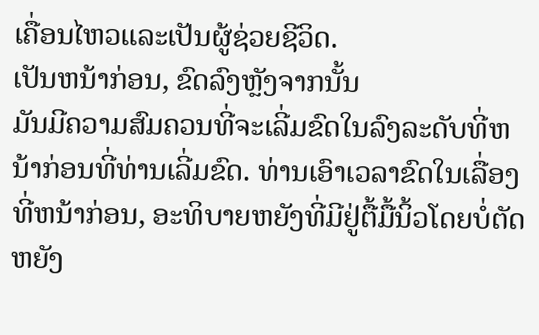ເຄື່ອນໄຫວແລະເປັນຜູ້ຊ່ວຍຊີວິດ.
ເປັນຫນ້າກ່ອນ, ຂົດລົງຫຼັງຈາກນັ້ນ
ມັນມີຄວາມສົມຄວນທີ່ຈະເລີ່ມຂົດໃນລົງລະດັບທີ່ຫນ້າກ່ອນທີ່ທ່ານເລີ່ມຂົດ. ທ່ານເອົາເວລາຂົດໃນເລື່ອງທີ່ຫນ້າກ່ອນ, ອະທິບາຍຫຍັງທີ່ມີຢູ່ຕື້ມື້ນິ້ວໂດຍບໍ່ຕັດຫຍັງ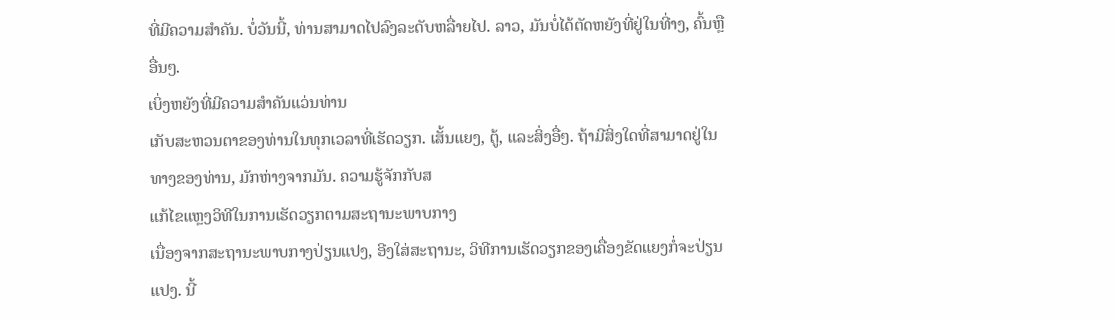ທີ່ມີຄວາມສຳຄັນ. ບໍ່ວັນນີ້, ທ່ານສາມາດໄປລົງລະດັບຫລື່າຍໄປ. ລາວ, ມັນບໍ່ໄດ້ຕັດຫຍັງທີ່ຢູ່ໃນທີ່າງ, ຄົ້ນຫຼືອື່ນໆ.
ເບິ່ງຫຍັງທີ່ມີຄວາມສຳຄັນແວ່ນທ່ານ
ເກັບສະຫວນຕາຂອງທ່ານໃນທຸກເວລາທີ່ເຮັດວຽກ. ເສັ້ນແຍງ, ຕູ້, ແລະສິ່ງອື່ໆ. ຖ້າມີສິ່ງໃດທີ່ສາມາດຢູ່ໃນທາງຂອງທ່ານ, ມັກຫ່າງຈາກມັນ. ຄວາມຮູ້ຈັກກັບສ
ແກ້ໄຂແຫຼງວິທີໃນການເຮັດວຽກຕາມສະຖານະພາບກາງ
ເນື່ອງຈາກສະຖານະພາບກາງປ່ຽນແປງ, ອີງໃສ່ສະຖານະ, ວິທີການເຮັດວຽກຂອງເຄື່ອງຂັດແຍງກໍ່ຈະປ່ຽນແປງ. ນີ້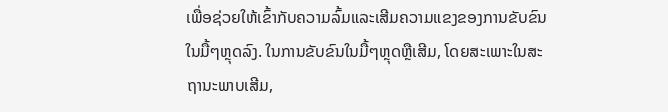ເພື່ອຊ່ວຍໃຫ້ເຂົ້າກັບຄວາມລົ້ມແລະເສີມຄວາມແຂງຂອງການຂັບຂົນໃນມື້ໆຫຼຸດລົງ. ໃນການຂັບຂົນໃນມື້ໆຫຼຸດຫຼືເສີມ, ໂດຍສະເພາະໃນສະຖານະພາບເສີມ,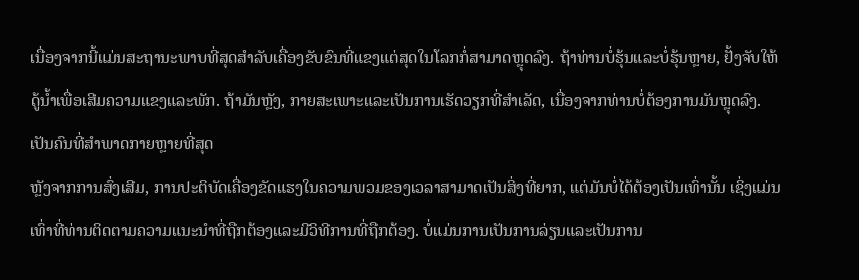ເນື່ອງຈາກນີ້ແມ່ນສະຖານະພາບທີ່ສຸດສຳລັບເຄື່ອງຂັບຂົນທີ່ແຂງແຕ່ສຸດໃນໂລກກໍ່ສາມາດຫຼຸດລົງ. ຖ້າທ່ານບໍ່ຮຸ້ນແລະບໍ່ຮຸ້ນຫຼາຍ, ຢັ້ງຈັບໃຫ້ດູ້ນ້ຳເພື່ອເສີມຄວາມແຂງແລະພັກ. ຖ້າມັນຫຼັງ, ກາຍສະເພາະແລະເປັນການເຮັດວຽກທີ່ສຳເລັດ, ເນື່ອງຈາກທ່ານບໍ່ຕ້ອງການມັນຫຼຸດລົງ.
ເປັນຄົນທີ່ສຳພາດກາຍຫຼາຍທີ່ສຸດ
ຫຼັງຈາກການສົ່ງເສີມ, ການປະຕິບັດເຄື່ອງຂັດແຮງໃນຄວາມພວມຂອງເວລາສາມາດເປັນສິ່ງທີ່ຍາກ, ແຕ່ມັນບໍ່ໄດ້ຕ້ອງເປັນເທົ່ານັ້ນ ເຊິ່ງແມ່ນເທົ່າທີ່ທ່ານຕິດຕາມຄວາມແນະນຳທີ່ຖືກຕ້ອງແລະມີວິທີການທີ່ຖືກຕ້ອງ. ບໍ່ແມ່ນການເປັນການລ່ຽນແລະເປັນການ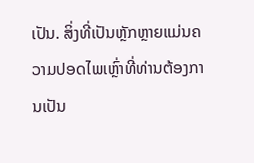ເປັນ. ສິ່ງທີ່ເປັນຫຼັກຫຼາຍແມ່ນຄວາມປອດໄພເຫຼົ່າທີ່ທ່ານຕ້ອງການເປັນ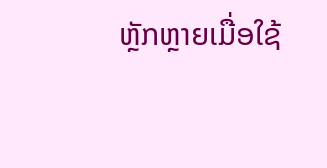ຫຼັກຫຼາຍເມື່ອໃຊ້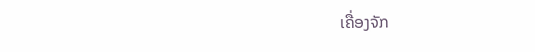ເຄື່ອງຈັກ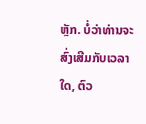ຫຼັກ. ບໍ່ວ່າທ່ານຈະສົ່ງເສີມກັບເວລາໃດ, ຕົວ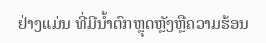ຢ່າງແມ່ນ ທີ່ມີນ້ຳຕົກຫຼຸດຫຼັງຫຼືຄວາມຮ້ອນ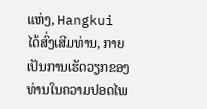ແຫ່ງ, Hangkui ໄດ້ສົ່ງເສີມທ່ານ, ກາຍເປັນການເຮັດວຽກຂອງທ່ານໃນຄວາມປອດໄພ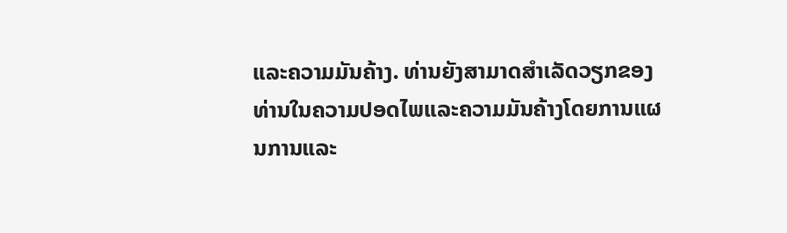ແລະຄວາມມັນຄ້າງ. ທ່ານຍັງສາມາດສຳເລັດວຽກຂອງທ່ານໃນຄວາມປອດໄພແລະຄວາມມັນຄ້າງໂດຍການແຜນການແລະ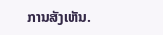ການສັງເຫັນ.